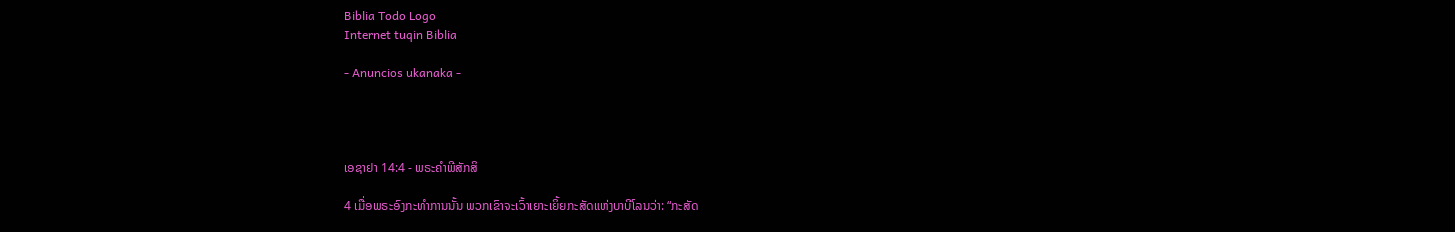Biblia Todo Logo
Internet tuqin Biblia

- Anuncios ukanaka -




ເອຊາຢາ 14:4 - ພຣະຄຳພີສັກສິ

4 ເມື່ອພຣະອົງກະທຳການນັ້ນ ພວກເຂົາຈະເວົ້າເຍາະເຍິ້ຍກະສັດແຫ່ງບາບີໂລນວ່າ: “ກະສັດ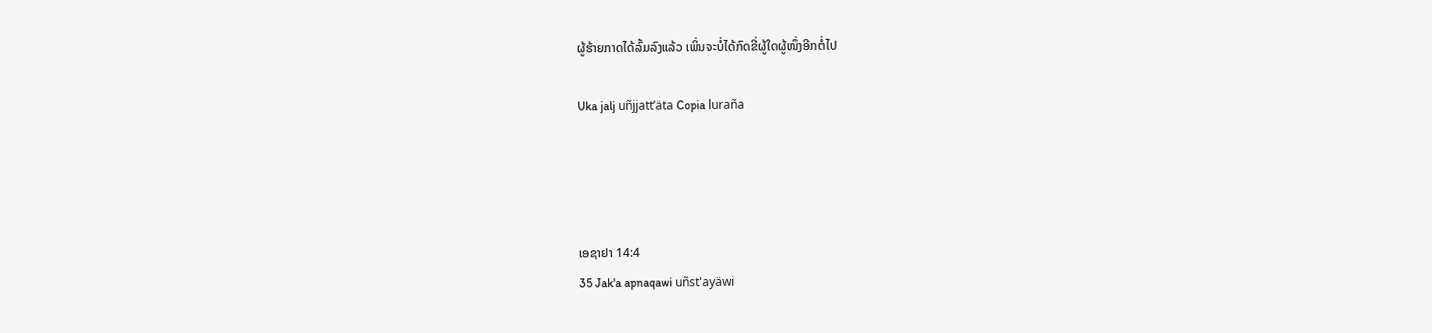ຜູ້ຮ້າຍກາດໄດ້ລົ້ມລົງແລ້ວ ເພິ່ນຈະບໍ່ໄດ້ກົດຂີ່ຜູ້ໃດຜູ້ໜຶ່ງອີກຕໍ່ໄປ

Uka jalj uñjjattʼäta Copia luraña




ເອຊາຢາ 14:4
35 Jak'a apnaqawi uñst'ayäwi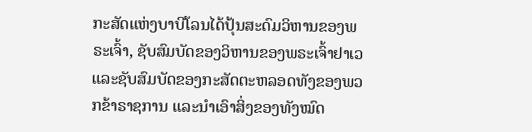ກະສັດແຫ່ງບາບີໂລນໄດ້ປຸ້ນສະດົມວິຫານຂອງພຣະເຈົ້າ, ຊັບສົມບັດຂອງວິຫານຂອງພຣະເຈົ້າຢາເວ ແລະຊັບສົມບັດຂອງກະສັດຕະຫລອດທັງຂອງພວກຂ້າຣາຊການ ແລະນຳເອົາສິ່ງຂອງທັງໝົດ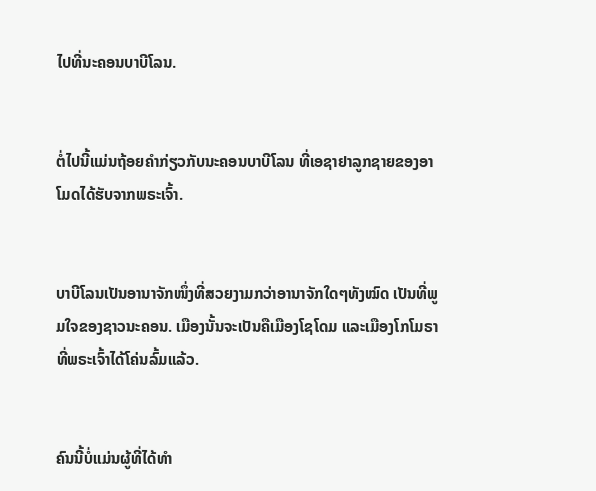ໄປທີ່ນະຄອນບາບີໂລນ.


ຕໍ່ໄປນີ້ແມ່ນຖ້ອຍຄຳກ່ຽວກັບນະຄອນບາບີໂລນ ທີ່ເອຊາຢາລູກຊາຍຂອງອາໂມດໄດ້ຮັບຈາກພຣະເຈົ້າ.


ບາບີໂລນເປັນອານາຈັກໜຶ່ງທີ່ສວຍງາມກວ່າອານາຈັກໃດໆທັງໝົດ ເປັນທີ່ພູມໃຈຂອງຊາວນະຄອນ. ເມືອງນັ້ນຈະເປັນຄືເມືອງໂຊໂດມ ແລະເມືອງໂກໂມຣາທີ່ພຣະເຈົ້າໄດ້ໂຄ່ນລົ້ມແລ້ວ.


ຄົນນີ້ບໍ່ແມ່ນຜູ້ທີ່ໄດ້ທຳ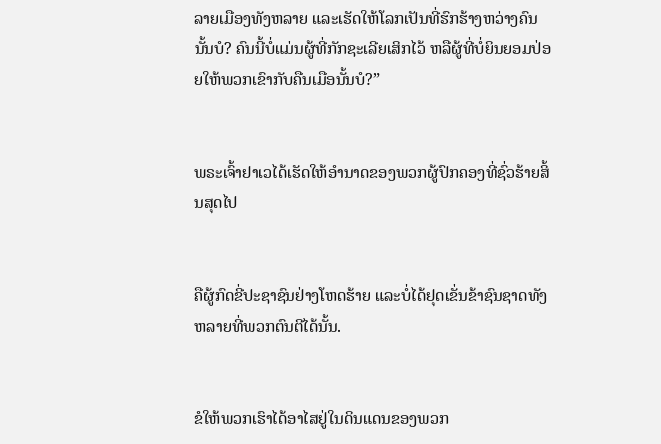ລາຍເມືອງທັງຫລາຍ ແລະເຮັດໃຫ້ໂລກເປັນທີ່ຮົກຮ້າງຫວ່າງຄົນນັ້ນບໍ? ຄົນນີ້ບໍ່ແມ່ນຜູ້ທີ່ກັກຊະເລີຍເສິກໄວ້ ຫລືຜູ້ທີ່ບໍ່ຍິນຍອມປ່ອຍໃຫ້ພວກເຂົາກັບຄືນເມືອນັ້ນບໍ?”


ພຣະເຈົ້າຢາເວໄດ້ເຮັດໃຫ້ອຳນາດຂອງພວກຜູ້ປົກຄອງທີ່ຊົ່ວຮ້າຍສິ້ນສຸດໄປ


ຄືຜູ້ກົດຂີ່ປະຊາຊົນຢ່າງໂຫດຮ້າຍ ແລະບໍ່ໄດ້ຢຸດເຂັ່ນຂ້າຊົນຊາດທັງຫລາຍທີ່ພວກຕົນຕີໄດ້ນັ້ນ.


ຂໍໃຫ້ພວກເຮົາໄດ້ອາໄສຢູ່ໃນດິນແດນຂອງພວກ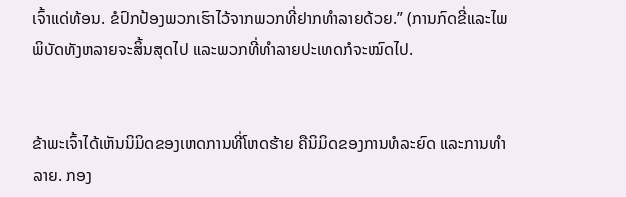ເຈົ້າແດ່ທ້ອນ. ຂໍປົກປ້ອງພວກເຮົາໄວ້ຈາກພວກທີ່ຢາກທຳລາຍດ້ວຍ.” (ການກົດຂີ່ແລະໄພພິບັດທັງຫລາຍຈະສິ້ນສຸດໄປ ແລະພວກທີ່ທຳລາຍປະເທດກໍຈະໝົດໄປ.


ຂ້າພະເຈົ້າໄດ້ເຫັນນິມິດຂອງເຫດການທີ່ໂຫດຮ້າຍ ຄືນິມິດຂອງການທໍລະຍົດ ແລະການທຳລາຍ. ກອງ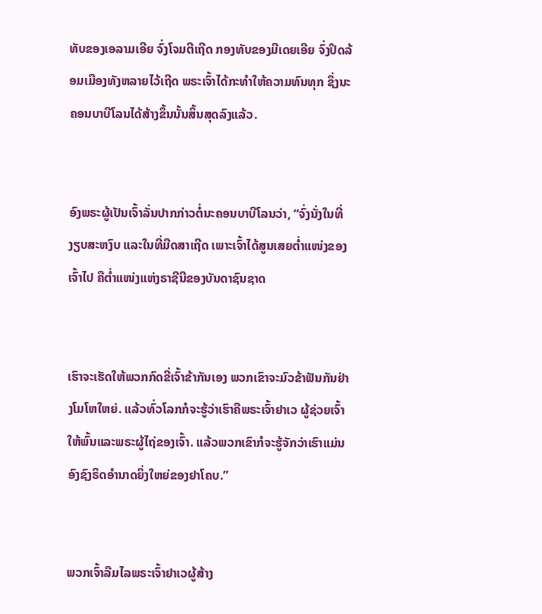ທັບຂອງເອລາມເອີຍ ຈົ່ງໂຈມຕີເຖີດ ກອງທັບຂອງມີເດຍເອີຍ ຈົ່ງປິດລ້ອມເມືອງທັງຫລາຍໄວ້ເຖີດ ພຣະເຈົ້າໄດ້ກະທຳໃຫ້ຄວາມທົນທຸກ ຊຶ່ງນະຄອນບາບີໂລນໄດ້ສ້າງຂຶ້ນນັ້ນສິ້ນສຸດລົງແລ້ວ.


ອົງພຣະຜູ້ເປັນເຈົ້າລັ່ນປາກກ່າວຕໍ່ນະຄອນບາບີໂລນວ່າ, “ຈົ່ງນັ່ງໃນທີ່ງຽບສະຫງົບ ແລະໃນທີ່ມືດສາເຖີດ ເພາະເຈົ້າໄດ້ສູນເສຍຕໍ່າແໜ່ງຂອງເຈົ້າໄປ ຄືຕໍ່າແໜ່ງແຫ່ງຣາຊີນີຂອງບັນດາຊົນຊາດ


ເຮົາຈະເຮັດໃຫ້ພວກກົດຂີ່ເຈົ້າຂ້າກັນເອງ ພວກເຂົາຈະມົວຂ້າຟັນກັນຢ່າງໂມໂຫໃຫຍ່. ແລ້ວທົ່ວໂລກກໍຈະຮູ້ວ່າເຮົາຄືພຣະເຈົ້າຢາເວ ຜູ້ຊ່ວຍເຈົ້າໃຫ້ພົ້ນແລະພຣະຜູ້ໄຖ່ຂອງເຈົ້າ. ແລ້ວພວກເຂົາກໍຈະຮູ້ຈັກວ່າເຮົາແມ່ນອົງຊົງຣິດອຳນາດຍິ່ງໃຫຍ່ຂອງຢາໂຄບ.”


ພວກເຈົ້າລືມໄລພຣະເຈົ້າຢາເວຜູ້ສ້າງ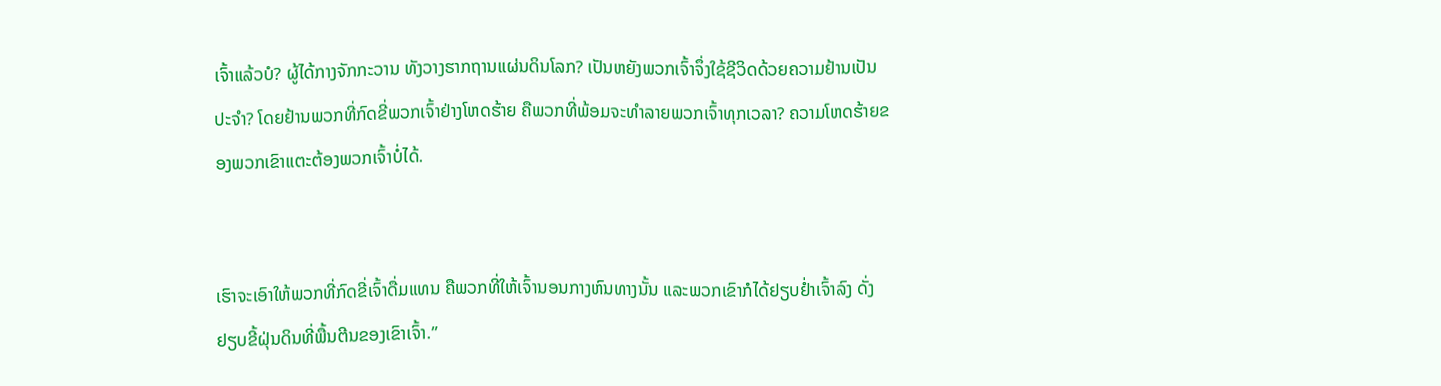ເຈົ້າແລ້ວບໍ? ຜູ້ໄດ້ກາງຈັກກະວານ ທັງວາງຮາກຖານແຜ່ນດິນໂລກ? ເປັນຫຍັງພວກເຈົ້າຈຶ່ງໃຊ້ຊີວິດດ້ວຍຄວາມຢ້ານເປັນປະຈຳ? ໂດຍຢ້ານພວກທີ່ກົດຂີ່ພວກເຈົ້າຢ່າງໂຫດຮ້າຍ ຄືພວກທີ່ພ້ອມຈະທຳລາຍພວກເຈົ້າທຸກເວລາ? ຄວາມໂຫດຮ້າຍຂອງພວກເຂົາແຕະຕ້ອງພວກເຈົ້າບໍ່ໄດ້.


ເຮົາຈະເອົາໃຫ້ພວກທີ່ກົດຂີ່ເຈົ້າດື່ມແທນ ຄືພວກທີ່ໃຫ້ເຈົ້ານອນກາງຫົນທາງນັ້ນ ແລະພວກເຂົາກໍໄດ້ຢຽບຢໍ່າເຈົ້າລົງ ດັ່ງຢຽບຂີ້ຝຸ່ນດິນທີ່ພື້ນຕີນຂອງເຂົາເຈົ້າ.”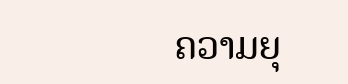ຄວາມຍຸ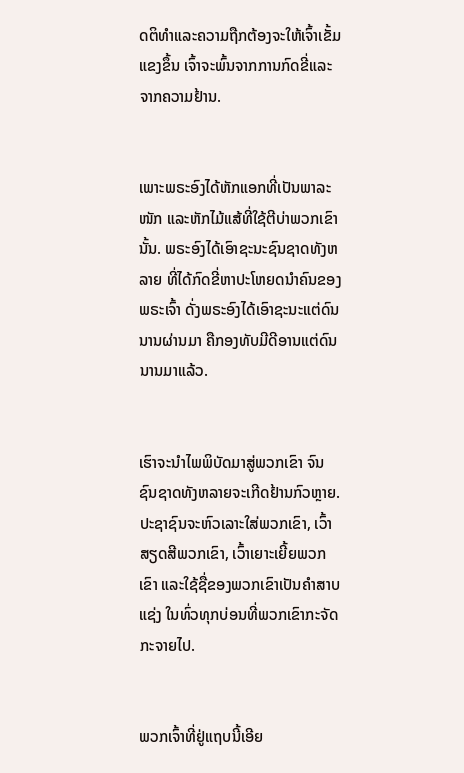ດຕິທຳແລະຄວາມຖືກຕ້ອງຈະໃຫ້ເຈົ້າເຂັ້ມແຂງຂຶ້ນ ເຈົ້າຈະພົ້ນຈາກການກົດຂີ່ແລະຈາກຄວາມຢ້ານ.


ເພາະພຣະອົງໄດ້ຫັກແອກທີ່ເປັນພາລະໜັກ ແລະຫັກໄມ້ແສ້ທີ່ໃຊ້ຕີບ່າພວກເຂົານັ້ນ. ພຣະອົງໄດ້ເອົາຊະນະຊົນຊາດທັງຫລາຍ ທີ່ໄດ້ກົດຂີ່ຫາປະໂຫຍດນຳຄົນຂອງພຣະເຈົ້າ ດັ່ງພຣະອົງໄດ້ເອົາຊະນະແຕ່ດົນນານຜ່ານມາ ຄືກອງທັບມີດີອານແຕ່ດົນນານມາແລ້ວ.


ເຮົາຈະນຳໄພພິບັດມາສູ່ພວກເຂົາ ຈົນຊົນຊາດທັງຫລາຍຈະເກີດຢ້ານກົວຫຼາຍ. ປະຊາຊົນຈະຫົວເລາະໃສ່ພວກເຂົາ, ເວົ້າສຽດສີພວກເຂົາ, ເວົ້າເຍາະເຍີ້ຍພວກເຂົາ ແລະໃຊ້ຊື່ຂອງພວກເຂົາເປັນຄຳສາບແຊ່ງ ໃນທົ່ວທຸກບ່ອນທີ່ພວກເຂົາກະຈັດກະຈາຍໄປ.


ພວກເຈົ້າທີ່ຢູ່ແຖບນີ້ເອີຍ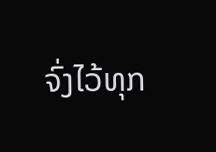ຈົ່ງໄວ້ທຸກ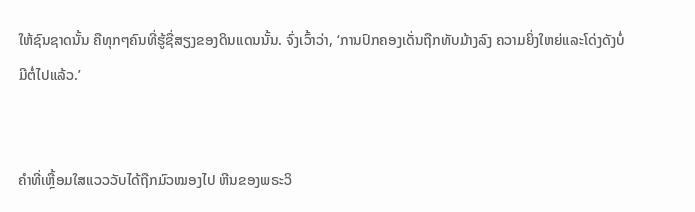ໃຫ້ຊົນຊາດນັ້ນ ຄືທຸກໆຄົນທີ່ຮູ້ຊື່ສຽງຂອງດິນແດນນັ້ນ. ຈົ່ງເວົ້າວ່າ, ‘ການປົກຄອງເດັ່ນຖືກທັບມ້າງລົງ ຄວາມຍິ່ງໃຫຍ່ແລະໂດ່ງດັງບໍ່ມີຕໍ່ໄປແລ້ວ.’


ຄຳທີ່ເຫຼື້ອມໃສແວວວັບໄດ້ຖືກມົວໝອງໄປ ຫີນຂອງພຣະວິ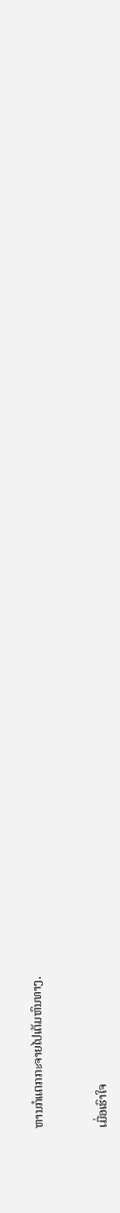ຫານກໍແຕກກະຈາຍໄປເຕັມຫົນທາງ.


ເມື່ອເຮົາໃຈ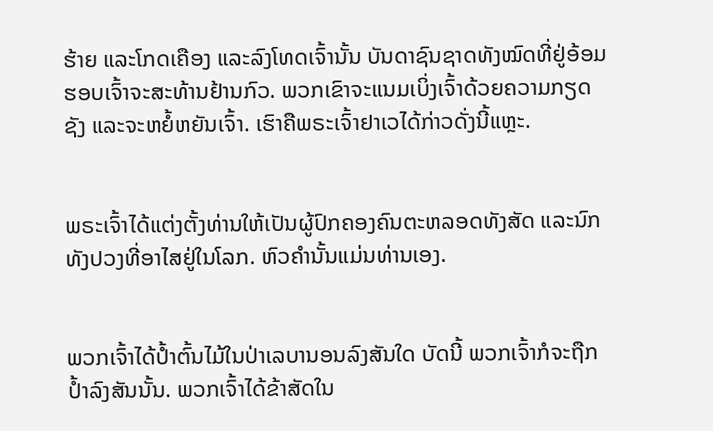ຮ້າຍ ແລະໂກດເຄືອງ ແລະລົງໂທດເຈົ້ານັ້ນ ບັນດາຊົນຊາດທັງໝົດທີ່ຢູ່ອ້ອມຮອບເຈົ້າຈະສະທ້ານຢ້ານກົວ. ພວກເຂົາຈະແນມເບິ່ງເຈົ້າດ້ວຍຄວາມກຽດຊັງ ແລະຈະຫຍໍ້ຫຍັນເຈົ້າ. ເຮົາຄືພຣະເຈົ້າຢາເວໄດ້ກ່າວດັ່ງນີ້ແຫຼະ.


ພຣະເຈົ້າໄດ້ແຕ່ງຕັ້ງທ່ານໃຫ້ເປັນຜູ້ປົກຄອງຄົນຕະຫລອດທັງສັດ ແລະນົກທັງປວງທີ່ອາໄສຢູ່ໃນໂລກ. ຫົວຄຳນັ້ນແມ່ນທ່ານເອງ.


ພວກເຈົ້າໄດ້ປໍ້າຕົ້ນໄມ້ໃນປ່າເລບານອນລົງສັນໃດ ບັດນີ້ ພວກເຈົ້າກໍຈະຖືກປໍ້າລົງສັນນັ້ນ. ພວກເຈົ້າໄດ້ຂ້າສັດໃນ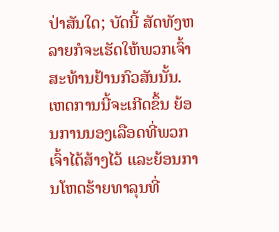ປ່າສັນໃດ; ບັດນີ້ ສັດທັງຫລາຍກໍຈະເຮັດໃຫ້ພວກເຈົ້າສະທ້ານຢ້ານກົວສັນນັ້ນ. ເຫດການນີ້ຈະເກີດຂຶ້ນ ຍ້ອນການນອງເລືອດທີ່ພວກເຈົ້າໄດ້ສ້າງໄວ້ ແລະຍ້ອນການໂຫດຮ້າຍທາລຸນທີ່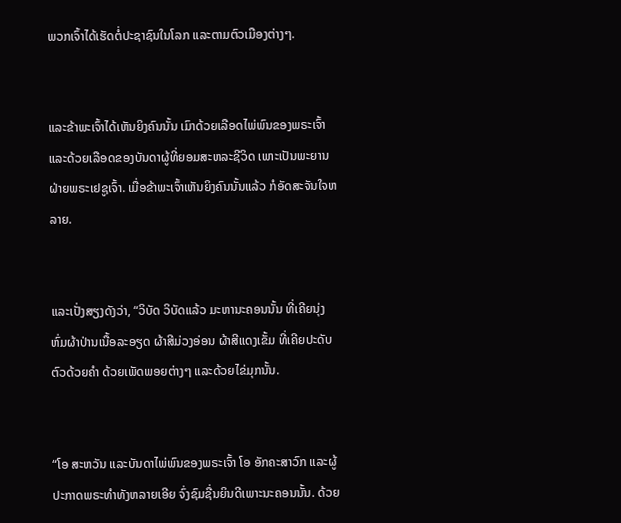ພວກເຈົ້າໄດ້ເຮັດຕໍ່ປະຊາຊົນໃນໂລກ ແລະຕາມຕົວເມືອງຕ່າງໆ.


ແລະຂ້າພະເຈົ້າໄດ້ເຫັນຍິງຄົນນັ້ນ ເມົາດ້ວຍເລືອດໄພ່ພົນຂອງພຣະເຈົ້າ ແລະດ້ວຍເລືອດຂອງບັນດາຜູ້ທີ່ຍອມສະຫລະຊີວິດ ເພາະເປັນພະຍານຝ່າຍພຣະເຢຊູເຈົ້າ. ເມື່ອຂ້າພະເຈົ້າເຫັນຍິງຄົນນັ້ນແລ້ວ ກໍອັດສະຈັນໃຈຫລາຍ.


ແລະເປັ່ງສຽງດັງວ່າ, “ວິບັດ ວິບັດແລ້ວ ມະຫານະຄອນນັ້ນ ທີ່ເຄີຍນຸ່ງຫົ່ມຜ້າປ່ານເນື້ອລະອຽດ ຜ້າສີມ່ວງອ່ອນ ຜ້າສີແດງເຂັ້ມ ທີ່ເຄີຍປະດັບຕົວດ້ວຍຄຳ ດ້ວຍເພັດພອຍຕ່າງໆ ແລະດ້ວຍໄຂ່ມຸກນັ້ນ.


“ໂອ ສະຫວັນ ແລະບັນດາໄພ່ພົນຂອງພຣະເຈົ້າ ໂອ ອັກຄະສາວົກ ແລະຜູ້ປະກາດພຣະທຳທັງຫລາຍເອີຍ ຈົ່ງຊົມຊື່ນຍິນດີເພາະນະຄອນນັ້ນ. ດ້ວຍ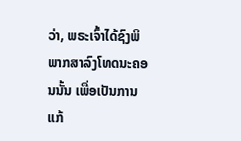ວ່າ, ພຣະເຈົ້າໄດ້ຊົງພິພາກສາລົງໂທດນະຄອນນັ້ນ ເພື່ອເປັນການແກ້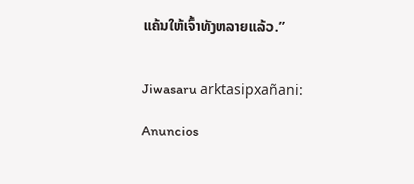ແຄ້ນໃຫ້ເຈົ້າທັງຫລາຍແລ້ວ.”


Jiwasaru arktasipxañani:

Anuncios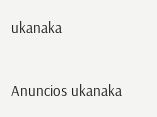ukanaka


Anuncios ukanaka